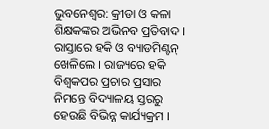ଭୁବନେଶ୍ବର: କ୍ରୀଡା ଓ କଳା ଶିକ୍ଷକଙ୍କର ଅଭିନବ ପ୍ରତିବାଦ । ରାସ୍ତାରେ ହକି ଓ ବ୍ୟାଡମିଣ୍ଟନ୍ ଖେଳିଲେ । ରାଜ୍ୟରେ ହକି ବିଶ୍ଵକପର ପ୍ରଚାର ପ୍ରସାର ନିମନ୍ତେ ବିଦ୍ୟାଳୟ ସ୍ତରରୁ ହେଉଛି ବିଭିନ୍ନ କାର୍ଯ୍ୟକ୍ରମ ।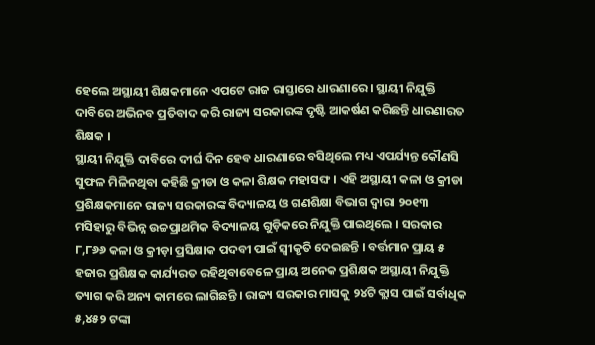ହେଲେ ଅସ୍ଥାୟୀ ଶିକ୍ଷକମାନେ ଏପଟେ ରାଜ ରାସ୍ତାରେ ଧାରଣାରେ । ସ୍ଥାୟୀ ନିଯୁକ୍ତି ଦାବିରେ ଅଭିନବ ପ୍ରତିବାଦ କରି ରାଜ୍ୟ ସରକାରଙ୍କ ଦୃଷ୍ଟି ଆକର୍ଷଣ କରିଛନ୍ତି ଧାରଣାରତ ଶିକ୍ଷକ ।
ସ୍ଥାୟୀ ନିଯୁକ୍ତି ଦାବିରେ ଦୀର୍ଘ ଦିନ ହେବ ଧାରଣାରେ ବସିଥିଲେ ମଧ୍ୟ ଏପର୍ଯ୍ୟନ୍ତ କୌଣସି ସୁଫଳ ମିଳିନଥିବା କହିଛି କ୍ରୀଡା ଓ କଳା ଶିକ୍ଷକ ମହାସଙ୍ଘ । ଏହି ଅସ୍ଥାୟୀ କଳା ଓ କ୍ରୀଡା ପ୍ରଶିକ୍ଷକମାନେ ରାଜ୍ୟ ସରକାରଙ୍କ ବିଦ୍ୟାଳୟ ଓ ଗଣଶିକ୍ଷା ବିଭାଗ ଦ୍ଵାରା ୨୦୧୩ ମସିହାରୁ ବିଭିନ୍ନ ଉଚ୍ଚପ୍ରାଥମିକ ବିଦ୍ୟାଳୟ ଗୁଡ଼ିକରେ ନିଯୁକ୍ତି ପାଇଥିଲେ । ସରକାର ୮,୮୬୬ କଳା ଓ କ୍ରୀଡ଼ା ପ୍ରସିକ୍ଷାକ ପଦବୀ ପାଇଁ ସ୍ବୀକୃତି ଦେଇଛନ୍ତି । ବର୍ତ୍ତମାନ ପ୍ରାୟ ୫ ହଜାର ପ୍ରଶିକ୍ଷକ କାର୍ଯ୍ୟରତ ରହିଥିବାବେଳେ ପ୍ରାୟ ଅନେକ ପ୍ରଶିକ୍ଷକ ଅସ୍ଥାୟୀ ନିଯୁକ୍ତି ତ୍ୟାଗ କରି ଅନ୍ୟ କାମରେ ଲାଗିଛନ୍ତି । ରାଜ୍ୟ ସରକାର ମାସକୁ ୨୪ଟି କ୍ଲାସ ପାଇଁ ସର୍ବାଧିକ ୫,୪୫୨ ଟଙ୍କା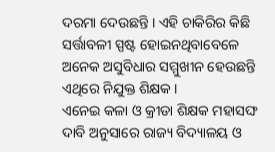ଦରମା ଦେଉଛନ୍ତି । ଏହି ଚାକିରିର କିଛି ସର୍ତ୍ତାବଳୀ ସ୍ପଷ୍ଟ ହୋଇନଥିବାବେଳେ ଅନେକ ଅସୁବିଧାର ସମ୍ମୁଖୀନ ହେଉଛନ୍ତି ଏଥିରେ ନିଯୁକ୍ତ ଶିକ୍ଷକ ।
ଏନେଇ କଳା ଓ କ୍ରୀଡା ଶିକ୍ଷକ ମହାସଙ୍ଘ ଦାବି ଅନୁସାରେ ରାଜ୍ୟ ବିଦ୍ୟାଳୟ ଓ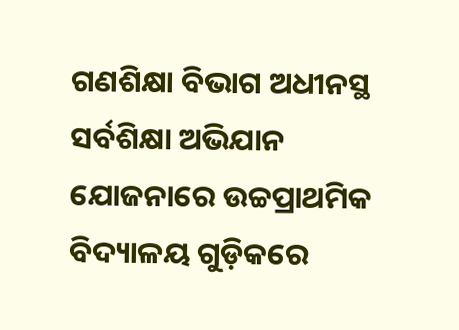ଗଣଶିକ୍ଷା ବିଭାଗ ଅଧୀନସ୍ଥ ସର୍ବଶିକ୍ଷା ଅଭିଯାନ ଯୋଜନାରେ ଉଚ୍ଚପ୍ରାଥମିକ ବିଦ୍ୟାଳୟ ଗୁଡ଼ିକରେ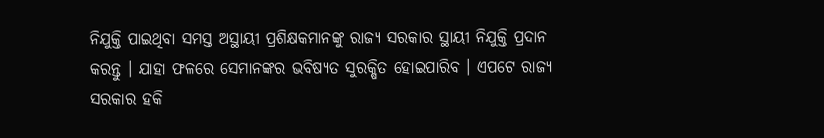ନିଯୁକ୍ତି ପାଇଥିବା ସମସ୍ତ ଅସ୍ଥାୟୀ ପ୍ରଶିକ୍ଷକମାନଙ୍କୁ ରାଜ୍ୟ ସରକାର ସ୍ଥାୟୀ ନିଯୁକ୍ତି ପ୍ରଦାନ କରନ୍ତୁ । ଯାହା ଫଳରେ ସେମାନଙ୍କର ଭବିଷ୍ୟତ ସୁରକ୍ଷିତ ହୋଇପାରିବ । ଏପଟେ ରାଜ୍ୟ ସରକାର ହକି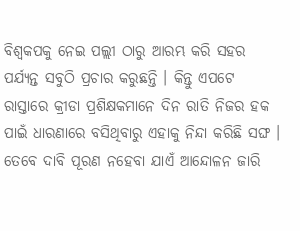ବିଶ୍ଵକପକୁ ନେଇ ପଲ୍ଲୀ ଠାରୁ ଆରମ୍ଭ କରି ସହର ପର୍ଯ୍ୟନ୍ତ ସବୁଠି ପ୍ରଚାର କରୁଛନ୍ତି । କିନ୍ତୁ ଏପଟେ ରାସ୍ତାରେ କ୍ରୀଡା ପ୍ରଶିକ୍ଷକମାନେ ଦିନ ରାତି ନିଜର ହକ ପାଇଁ ଧାରଣାରେ ବସିଥିବାରୁ ଏହାକୁ ନିନ୍ଦା କରିଛି ସଙ୍ଘ । ତେବେ ଦାବି ପୂରଣ ନହେବା ଯାଏଁ ଆନ୍ଦୋଳନ ଜାରି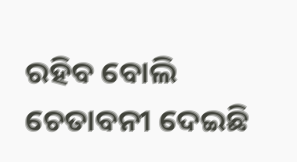ରହିବ ବୋଲି ଚେତାବନୀ ଦେଇଛି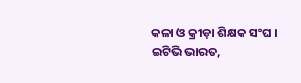କଳା ଓ କ୍ରୀଡ଼ା ଶିକ୍ଷକ ସଂଘ ।
ଇଟିଭି ଭାରତ,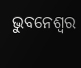ଭୁବନେଶ୍ବର